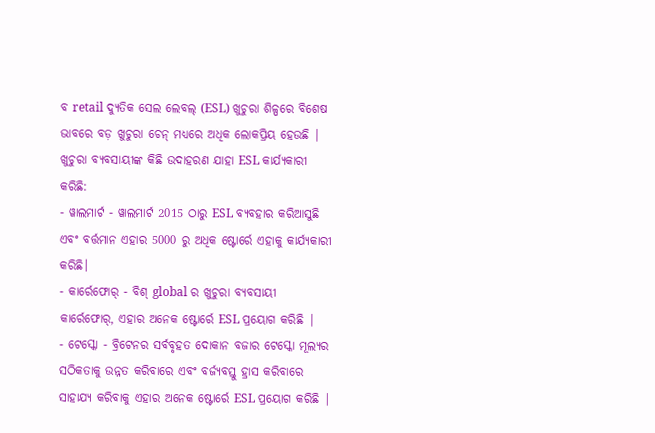ବ retail ଦ୍ୟୁତିକ ସେଲ ଲେବଲ୍ (ESL) ଖୁଚୁରା ଶିଳ୍ପରେ ବିଶେଷ ଭାବରେ ବଡ଼ ଖୁଚୁରା ଚେନ୍ ମଧ୍ୟରେ ଅଧିକ ଲୋକପ୍ରିୟ ହେଉଛି | ଖୁଚୁରା ବ୍ୟବସାୟୀଙ୍କ କିଛି ଉଦାହରଣ ଯାହା ESL କାର୍ଯ୍ୟକାରୀ କରିଛି:
- ୱାଲମାର୍ଟ - ୱାଲମାର୍ଟ 2015 ଠାରୁ ESL ବ୍ୟବହାର କରିଆସୁଛି ଏବଂ ବର୍ତ୍ତମାନ ଏହାର 5000 ରୁ ଅଧିକ ଷ୍ଟୋର୍ରେ ଏହାକୁ କାର୍ଯ୍ୟକାରୀ କରିଛି।
- କାର୍ରେଫୋର୍ - ବିଶ୍ global ର ଖୁଚୁରା ବ୍ୟବସାୟୀ କାର୍ରେଫୋର୍, ଏହାର ଅନେକ ଷ୍ଟୋର୍ରେ ESL ପ୍ରୟୋଗ କରିଛି |
- ଟେସ୍କୋ - ବ୍ରିଟେନର ସର୍ବବୃହତ ଦୋକାନ ବଜାର ଟେସ୍କୋ ମୂଲ୍ୟର ସଠିକତାକୁ ଉନ୍ନତ କରିବାରେ ଏବଂ ବର୍ଜ୍ୟବସ୍ତୁ ହ୍ରାସ କରିବାରେ ସାହାଯ୍ୟ କରିବାକୁ ଏହାର ଅନେକ ଷ୍ଟୋର୍ରେ ESL ପ୍ରୟୋଗ କରିଛି |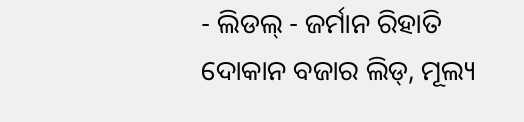- ଲିଡଲ୍ - ଜର୍ମାନ ରିହାତି ଦୋକାନ ବଜାର ଲିଡ୍, ମୂଲ୍ୟ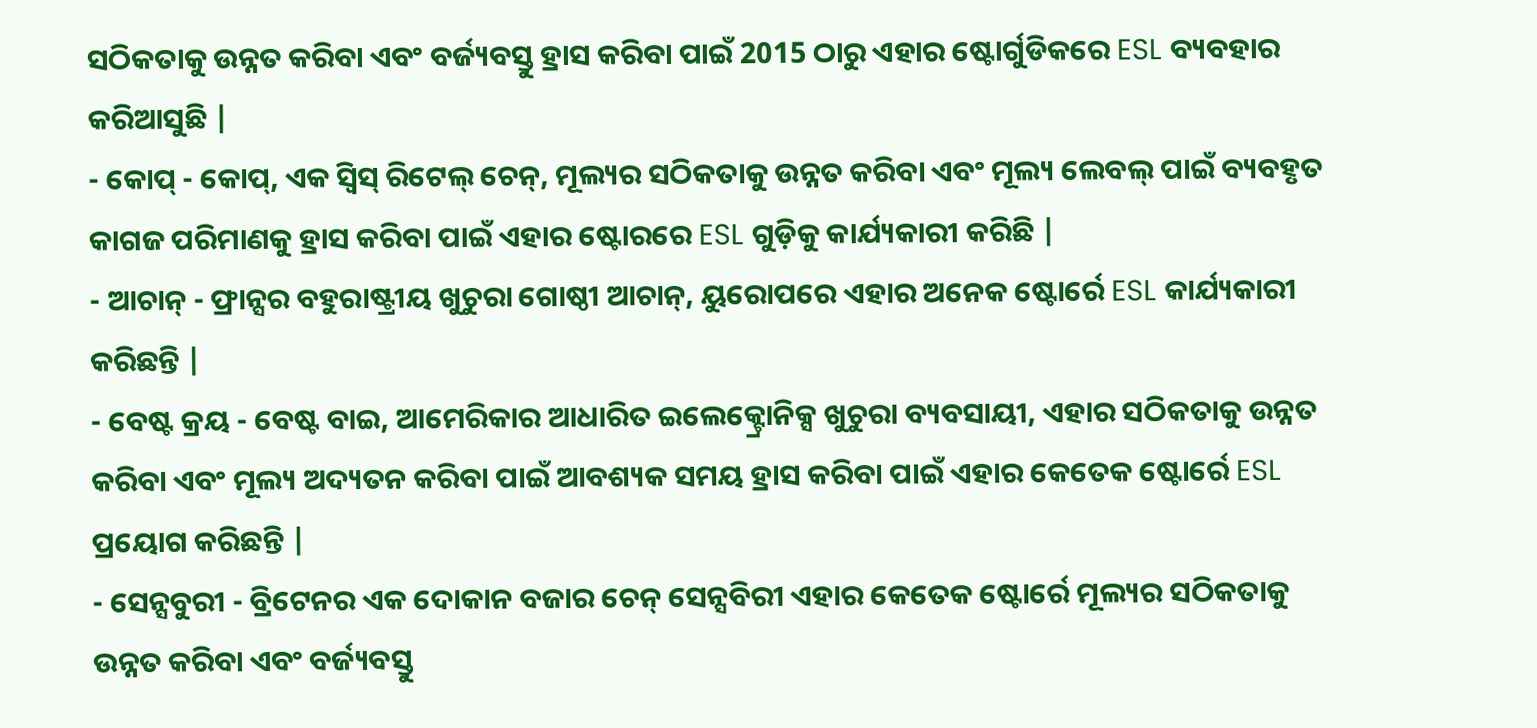ସଠିକତାକୁ ଉନ୍ନତ କରିବା ଏବଂ ବର୍ଜ୍ୟବସ୍ତୁ ହ୍ରାସ କରିବା ପାଇଁ 2015 ଠାରୁ ଏହାର ଷ୍ଟୋର୍ଗୁଡିକରେ ESL ବ୍ୟବହାର କରିଆସୁଛି |
- କୋପ୍ - କୋପ୍, ଏକ ସ୍ୱିସ୍ ରିଟେଲ୍ ଚେନ୍, ମୂଲ୍ୟର ସଠିକତାକୁ ଉନ୍ନତ କରିବା ଏବଂ ମୂଲ୍ୟ ଲେବଲ୍ ପାଇଁ ବ୍ୟବହୃତ କାଗଜ ପରିମାଣକୁ ହ୍ରାସ କରିବା ପାଇଁ ଏହାର ଷ୍ଟୋରରେ ESL ଗୁଡ଼ିକୁ କାର୍ଯ୍ୟକାରୀ କରିଛି |
- ଆଚାନ୍ - ଫ୍ରାନ୍ସର ବହୁରାଷ୍ଟ୍ରୀୟ ଖୁଚୁରା ଗୋଷ୍ଠୀ ଆଚାନ୍, ୟୁରୋପରେ ଏହାର ଅନେକ ଷ୍ଟୋର୍ରେ ESL କାର୍ଯ୍ୟକାରୀ କରିଛନ୍ତି |
- ବେଷ୍ଟ କ୍ରୟ - ବେଷ୍ଟ ବାଇ, ଆମେରିକାର ଆଧାରିତ ଇଲେକ୍ଟ୍ରୋନିକ୍ସ ଖୁଚୁରା ବ୍ୟବସାୟୀ, ଏହାର ସଠିକତାକୁ ଉନ୍ନତ କରିବା ଏବଂ ମୂଲ୍ୟ ଅଦ୍ୟତନ କରିବା ପାଇଁ ଆବଶ୍ୟକ ସମୟ ହ୍ରାସ କରିବା ପାଇଁ ଏହାର କେତେକ ଷ୍ଟୋର୍ରେ ESL ପ୍ରୟୋଗ କରିଛନ୍ତି |
- ସେନ୍ସବୁରୀ - ବ୍ରିଟେନର ଏକ ଦୋକାନ ବଜାର ଚେନ୍ ସେନ୍ସବିରୀ ଏହାର କେତେକ ଷ୍ଟୋର୍ରେ ମୂଲ୍ୟର ସଠିକତାକୁ ଉନ୍ନତ କରିବା ଏବଂ ବର୍ଜ୍ୟବସ୍ତୁ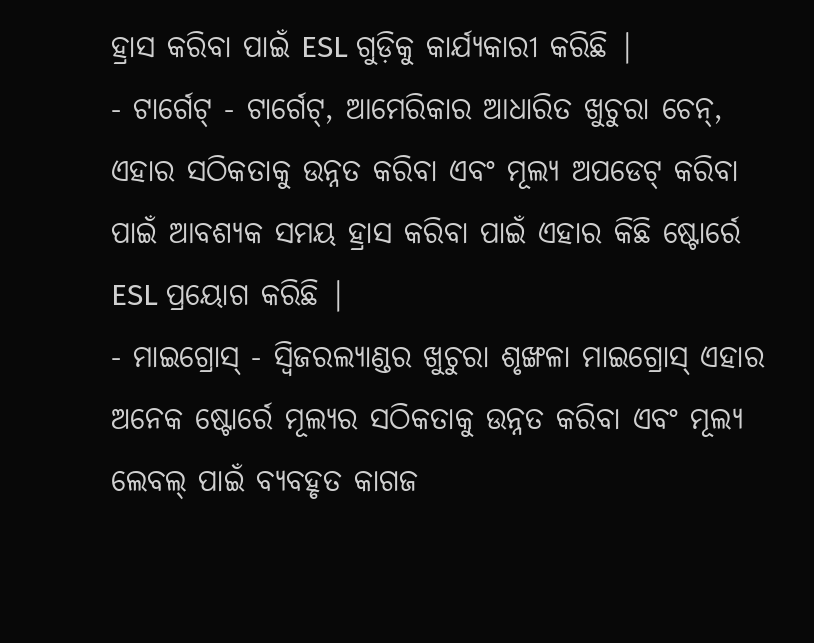ହ୍ରାସ କରିବା ପାଇଁ ESL ଗୁଡ଼ିକୁ କାର୍ଯ୍ୟକାରୀ କରିଛି |
- ଟାର୍ଗେଟ୍ - ଟାର୍ଗେଟ୍, ଆମେରିକାର ଆଧାରିତ ଖୁଚୁରା ଚେନ୍, ଏହାର ସଠିକତାକୁ ଉନ୍ନତ କରିବା ଏବଂ ମୂଲ୍ୟ ଅପଡେଟ୍ କରିବା ପାଇଁ ଆବଶ୍ୟକ ସମୟ ହ୍ରାସ କରିବା ପାଇଁ ଏହାର କିଛି ଷ୍ଟୋର୍ରେ ESL ପ୍ରୟୋଗ କରିଛି |
- ମାଇଗ୍ରୋସ୍ - ସ୍ୱିଜରଲ୍ୟାଣ୍ଡର ଖୁଚୁରା ଶୃଙ୍ଖଳା ମାଇଗ୍ରୋସ୍ ଏହାର ଅନେକ ଷ୍ଟୋର୍ରେ ମୂଲ୍ୟର ସଠିକତାକୁ ଉନ୍ନତ କରିବା ଏବଂ ମୂଲ୍ୟ ଲେବଲ୍ ପାଇଁ ବ୍ୟବହୃତ କାଗଜ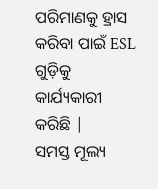ପରିମାଣକୁ ହ୍ରାସ କରିବା ପାଇଁ ESL ଗୁଡ଼ିକୁ କାର୍ଯ୍ୟକାରୀ କରିଛି |
ସମସ୍ତ ମୂଲ୍ୟ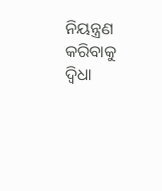ନିୟନ୍ତ୍ରଣ କରିବାକୁ ଦ୍ୱିଧା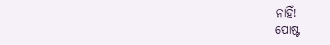ନାହିଁ!
ପୋଷ୍ଟ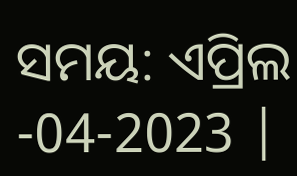ସମୟ: ଏପ୍ରିଲ -04-2023 |